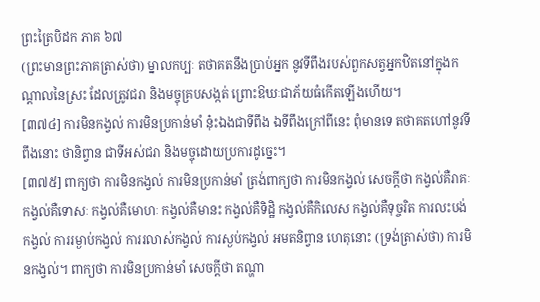ព្រះត្រៃបិដក ភាគ ៦៧
(ព្រះមានព្រះភាគត្រាស់ថា) ម្នាលកប្បៈ តថាគតនឹងប្រាប់អ្នក នូវទីពឹងរបស់ពួកសត្វអ្នកឋិតនៅក្នុងកណ្តាលនៃស្រះ ដែលត្រូវជរា និងមច្ចុគ្របសង្កត់ ព្រោះឱឃៈជាភ័យធំកើតឡើងហើយ។
[៣៧៤] ការមិនកង្វល់ ការមិនប្រកាន់មាំ នុ៎ះឯងជាទីពឹង ឯទីពឹងក្រៅពីនេះ ពុំមានទេ តថាគតហៅនូវទីពឹងនោះ ថានិព្វាន ជាទីអស់ជរា និងមច្ចុដោយប្រការដូច្នេះ។
[៣៧៥] ពាក្យថា ការមិនកង្វល់ ការមិនប្រកាន់មាំ ត្រង់ពាក្យថា ការមិនកង្វល់ សេចក្តីថា កង្វល់គឺរាគៈ កង្វល់គឺទោសៈ កង្វល់គឺមោហៈ កង្វល់គឺមានះ កង្វល់គឺទិដ្ឋិ កង្វល់គឺកិលេស កង្វល់គឺទុច្ចរិត ការលះបង់កង្វល់ ការរម្ងាប់កង្វល់ ការរលាស់កង្វល់ ការស្ងប់កង្វល់ អមតនិព្វាន ហេតុនោះ (ទ្រង់ត្រាស់ថា) ការមិនកង្វល់។ ពាក្យថា ការមិនប្រកាន់មាំ សេចក្តីថា តណ្ហា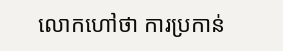លោកហៅថា ការប្រកាន់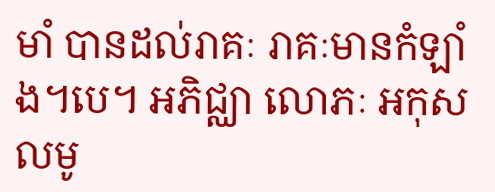មាំ បានដល់រាគៈ រាគៈមានកំឡាំង។បេ។ អភិជ្ឈា លោភៈ អកុសលមូ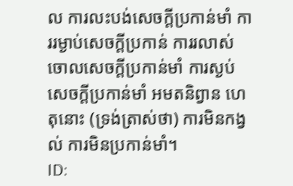ល ការលះបង់សេចក្តីប្រកាន់មាំ ការរម្ងាប់សេចក្តីប្រកាន់ ការរលាស់ចោលសេចក្តីប្រកាន់មាំ ការស្ងប់សេចក្តីប្រកាន់មាំ អមតនិព្វាន ហេតុនោះ (ទ្រង់ត្រាស់ថា) ការមិនកង្វល់ ការមិនប្រកាន់មាំ។
ID: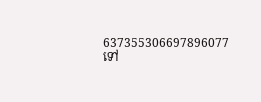637355306697896077
ទៅ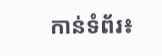កាន់ទំព័រ៖